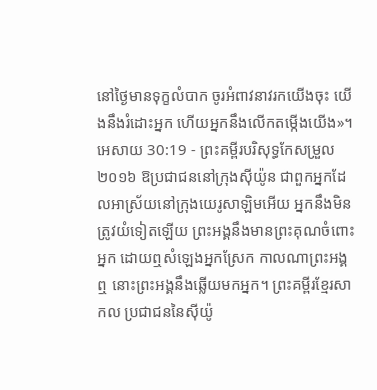នៅថ្ងៃមានទុក្ខលំបាក ចូរអំពាវនាវរកយើងចុះ យើងនឹងរំដោះអ្នក ហើយអ្នកនឹងលើកតម្កើងយើង»។
អេសាយ 30:19 - ព្រះគម្ពីរបរិសុទ្ធកែសម្រួល ២០១៦ ឱប្រជាជននៅក្រុងស៊ីយ៉ូន ជាពួកអ្នកដែលអាស្រ័យនៅក្រុងយេរូសាឡិមអើយ អ្នកនឹងមិនត្រូវយំទៀតឡើយ ព្រះអង្គនឹងមានព្រះគុណចំពោះអ្នក ដោយឮសំឡេងអ្នកស្រែក កាលណាព្រះអង្គឮ នោះព្រះអង្គនឹងឆ្លើយមកអ្នក។ ព្រះគម្ពីរខ្មែរសាកល ប្រជាជននៃស៊ីយ៉ូ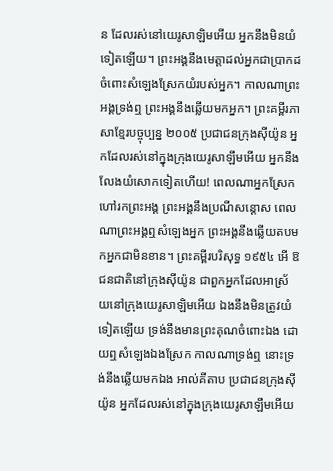ន ដែលរស់នៅយេរូសាឡិមអើយ អ្នកនឹងមិនយំទៀតឡើយ។ ព្រះអង្គនឹងមេត្តាដល់អ្នកជាប្រាកដចំពោះសំឡេងស្រែកយំរបស់អ្នក។ កាលណាព្រះអង្គទ្រង់ឮ ព្រះអង្គនឹងឆ្លើយមកអ្នក។ ព្រះគម្ពីរភាសាខ្មែរបច្ចុប្បន្ន ២០០៥ ប្រជាជនក្រុងស៊ីយ៉ូន អ្នកដែលរស់នៅក្នុងក្រុងយេរូសាឡឹមអើយ អ្នកនឹងលែងយំសោកទៀតហើយ! ពេលណាអ្នកស្រែកហៅរកព្រះអង្គ ព្រះអង្គនឹងប្រណីសន្ដោស ពេលណាព្រះអង្គឮសំឡេងអ្នក ព្រះអង្គនឹងឆ្លើយតបមកអ្នកជាមិនខាន។ ព្រះគម្ពីរបរិសុទ្ធ ១៩៥៤ អើ ឱជនជាតិនៅក្រុងស៊ីយ៉ូន ជាពួកអ្នកដែលអាស្រ័យនៅក្រុងយេរូសាឡិមអើយ ឯងនឹងមិនត្រូវយំទៀតឡើយ ទ្រង់នឹងមានព្រះគុណចំពោះឯង ដោយឮសំឡេងឯងស្រែក កាលណាទ្រង់ឮ នោះទ្រង់នឹងឆ្លើយមកឯង អាល់គីតាប ប្រជាជនក្រុងស៊ីយ៉ូន អ្នកដែលរស់នៅក្នុងក្រុងយេរូសាឡឹមអើយ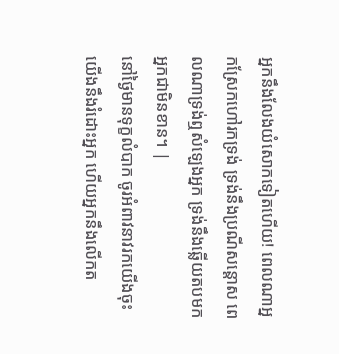អ្នកនឹងលែងយំសោកទៀតហើយ! ពេលណាអ្នកស្រែកហៅរកទ្រង់ ទ្រង់នឹងប្រណីសន្ដោស ពេលណាទ្រង់ឮសំឡេងអ្នក ទ្រង់នឹងឆ្លើយតបមកអ្នកជាមិនខាន។ |
នៅថ្ងៃមានទុក្ខលំបាក ចូរអំពាវនាវរកយើងចុះ យើងនឹងរំដោះអ្នក ហើយអ្នកនឹងលើកត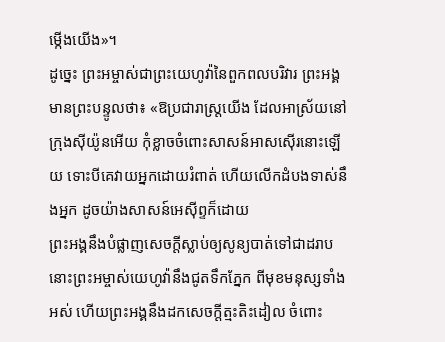ម្កើងយើង»។
ដូច្នេះ ព្រះអម្ចាស់ជាព្រះយេហូវ៉ានៃពួកពលបរិវារ ព្រះអង្គមានព្រះបន្ទូលថា៖ «ឱប្រជារាស្ត្រយើង ដែលអាស្រ័យនៅក្រុងស៊ីយ៉ូនអើយ កុំខ្លាចចំពោះសាសន៍អាសស៊ើរនោះឡើយ ទោះបីគេវាយអ្នកដោយរំពាត់ ហើយលើកដំបងទាស់នឹងអ្នក ដូចយ៉ាងសាសន៍អេស៊ីព្ទក៏ដោយ
ព្រះអង្គនឹងបំផ្លាញសេចក្ដីស្លាប់ឲ្យសូន្យបាត់ទៅជាដរាប នោះព្រះអម្ចាស់យេហូវ៉ានឹងជូតទឹកភ្នែក ពីមុខមនុស្សទាំងអស់ ហើយព្រះអង្គនឹងដកសេចក្ដីត្មះតិះដៀល ចំពោះ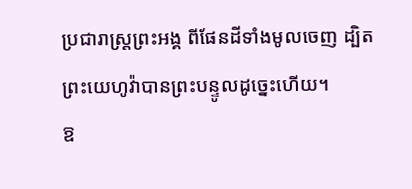ប្រជារាស្ត្រព្រះអង្គ ពីផែនដីទាំងមូលចេញ ដ្បិតព្រះយេហូវ៉ាបានព្រះបន្ទូលដូច្នេះហើយ។
ឱ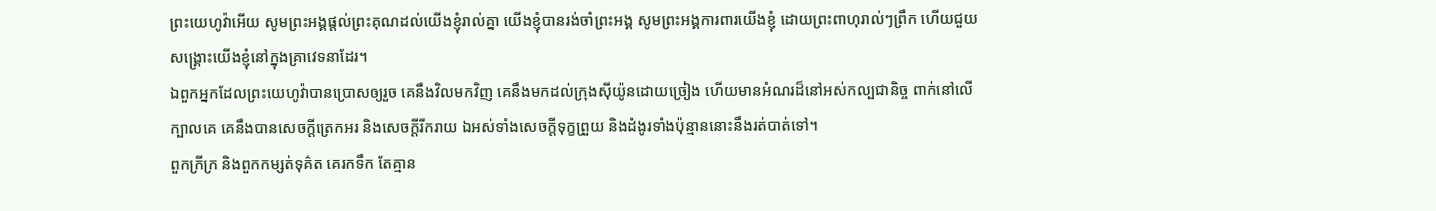ព្រះយេហូវ៉ាអើយ សូមព្រះអង្គផ្តល់ព្រះគុណដល់យើងខ្ញុំរាល់គ្នា យើងខ្ញុំបានរង់ចាំព្រះអង្គ សូមព្រះអង្គការពារយើងខ្ញុំ ដោយព្រះពាហុរាល់ៗព្រឹក ហើយជួយសង្គ្រោះយើងខ្ញុំនៅក្នុងគ្រាវេទនាដែរ។
ឯពួកអ្នកដែលព្រះយេហូវ៉ាបានប្រោសឲ្យរួច គេនឹងវិលមកវិញ គេនឹងមកដល់ក្រុងស៊ីយ៉ូនដោយច្រៀង ហើយមានអំណរដ៏នៅអស់កល្បជានិច្ច ពាក់នៅលើក្បាលគេ គេនឹងបានសេចក្ដីត្រេកអរ និងសេចក្ដីរីករាយ ឯអស់ទាំងសេចក្ដីទុក្ខព្រួយ និងដំងូរទាំងប៉ុន្មាននោះនឹងរត់បាត់ទៅ។
ពួកក្រីក្រ និងពួកកម្សត់ទុគ៌ត គេរកទឹក តែគ្មាន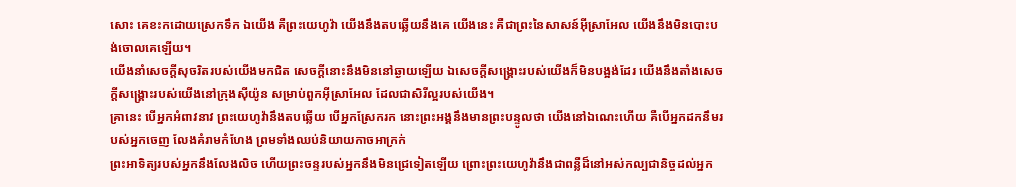សោះ គេខះកដោយស្រេកទឹក ឯយើង គឺព្រះយេហូវ៉ា យើងនឹងតបឆ្លើយនឹងគេ យើងនេះ គឺជាព្រះនៃសាសន៍អ៊ីស្រាអែល យើងនឹងមិនបោះបង់ចោលគេឡើយ។
យើងនាំសេចក្ដីសុចរិតរបស់យើងមកជិត សេចក្ដីនោះនឹងមិននៅឆ្ងាយឡើយ ឯសេចក្ដីសង្គ្រោះរបស់យើងក៏មិនបង្អង់ដែរ យើងនឹងតាំងសេចក្ដីសង្គ្រោះរបស់យើងនៅក្រុងស៊ីយ៉ូន សម្រាប់ពួកអ៊ីស្រាអែល ដែលជាសិរីល្អរបស់យើង។
គ្រានេះ បើអ្នកអំពាវនាវ ព្រះយេហូវ៉ានឹងតបឆ្លើយ បើអ្នកស្រែករក នោះព្រះអង្គនឹងមានព្រះបន្ទូលថា យើងនៅឯណេះហើយ គឺបើអ្នកដកនឹមរបស់អ្នកចេញ លែងគំរាមកំហែង ព្រមទាំងឈប់និយាយកាចអាក្រក់
ព្រះអាទិត្យរបស់អ្នកនឹងលែងលិច ហើយព្រះចន្ទរបស់អ្នកនឹងមិនជ្រេទៀតឡើយ ព្រោះព្រះយេហូវ៉ានឹងជាពន្លឺដ៏នៅអស់កល្បជានិច្ចដល់អ្នក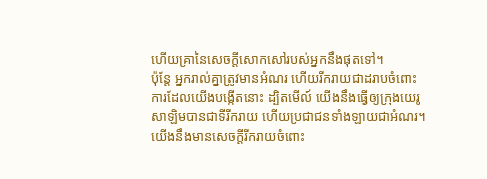ហើយគ្រានៃសេចក្ដីសោកសៅរបស់អ្នកនឹងផុតទៅ។
ប៉ុន្តែ អ្នករាល់គ្នាត្រូវមានអំណរ ហើយរីករាយជាដរាបចំពោះការដែលយើងបង្កើតនោះ ដ្បិតមើល៍ យើងនឹងធ្វើឲ្យក្រុងយេរូសាឡិមបានជាទីរីករាយ ហើយប្រជាជនទាំងឡាយជាអំណរ។
យើងនឹងមានសេចក្ដីរីករាយចំពោះ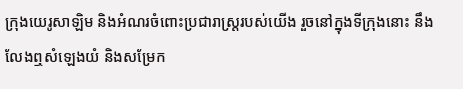ក្រុងយេរូសាឡិម និងអំណរចំពោះប្រជារាស្ត្ររបស់យើង រួចនៅក្នុងទីក្រុងនោះ នឹងលែងឮសំឡេងយំ និងសម្រែក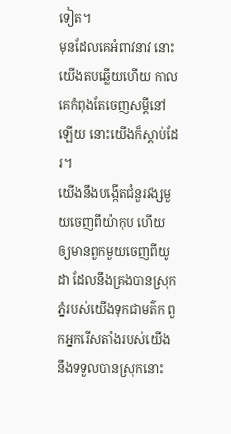ទៀត។
មុនដែលគេអំពាវនាវ នោះយើងតបឆ្លើយហើយ កាលគេកំពុងតែចេញសម្ដីនៅឡើយ នោះយើងក៏ស្តាប់ដែរ។
យើងនឹងបង្កើតជំនួរវង្សមួយចេញពីយ៉ាកុប ហើយឲ្យមានពួកមួយចេញពីយូដា ដែលនឹងគ្រងបានស្រុកភ្នំរបស់យើងទុកជាមត៌ក ពួកអ្នករើសតាំងរបស់យើងនឹងទទួលបានស្រុកនោះ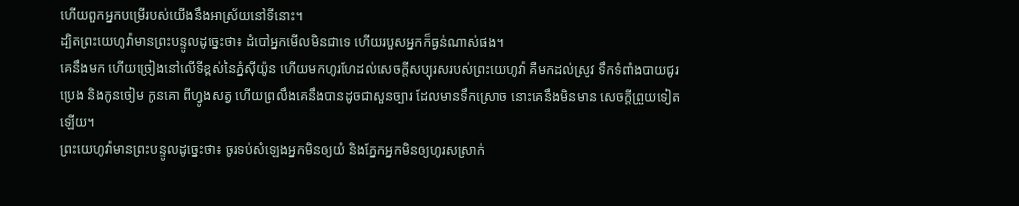ហើយពួកអ្នកបម្រើរបស់យើងនឹងអាស្រ័យនៅទីនោះ។
ដ្បិតព្រះយេហូវ៉ាមានព្រះបន្ទូលដូច្នេះថា៖ ដំបៅអ្នកមើលមិនជាទេ ហើយរបួសអ្នកក៏ធ្ងន់ណាស់ផង។
គេនឹងមក ហើយច្រៀងនៅលើទីខ្ពស់នៃភ្នំស៊ីយ៉ូន ហើយមកហូរហែដល់សេចក្ដីសប្បុរសរបស់ព្រះយេហូវ៉ា គឺមកដល់ស្រូវ ទឹកទំពាំងបាយជូរ ប្រេង និងកូនចៀម កូនគោ ពីហ្វូងសត្វ ហើយព្រលឹងគេនឹងបានដូចជាសួនច្បារ ដែលមានទឹកស្រោច នោះគេនឹងមិនមាន សេចក្ដីព្រួយទៀតឡើយ។
ព្រះយេហូវ៉ាមានព្រះបន្ទូលដូច្នេះថា៖ ចូរទប់សំឡេងអ្នកមិនឲ្យយំ និងភ្នែកអ្នកមិនឲ្យហូរសស្រាក់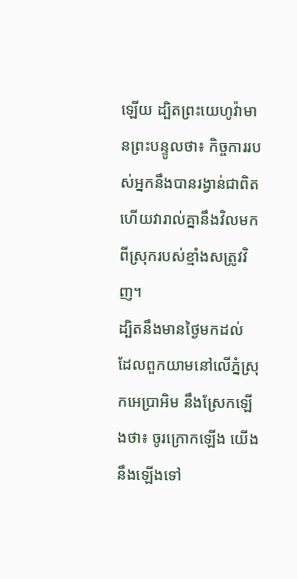ឡើយ ដ្បិតព្រះយេហូវ៉ាមានព្រះបន្ទូលថា៖ កិច្ចការរបស់អ្នកនឹងបានរង្វាន់ជាពិត ហើយវារាល់គ្នានឹងវិលមកពីស្រុករបស់ខ្មាំងសត្រូវវិញ។
ដ្បិតនឹងមានថ្ងៃមកដល់ ដែលពួកយាមនៅលើភ្នំស្រុកអេប្រាអិម នឹងស្រែកឡើងថា៖ ចូរក្រោកឡើង យើងនឹងឡើងទៅ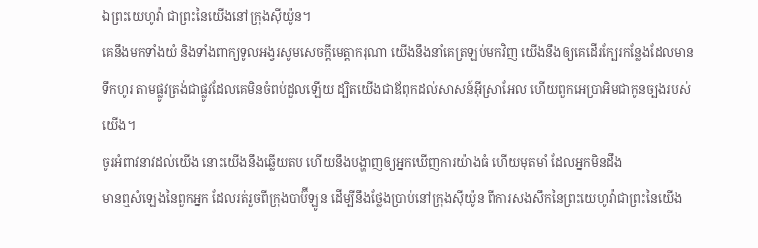ឯព្រះយេហូវ៉ា ជាព្រះនៃយើងនៅក្រុងស៊ីយ៉ូន។
គេនឹងមកទាំងយំ និងទាំងពាក្យទូលអង្វរសូមសេចក្ដីមេត្តាករុណា យើងនឹងនាំគេត្រឡប់មកវិញ យើងនឹងឲ្យគេដើរក្បែរកន្លែងដែលមានទឹកហូរ តាមផ្លូវត្រង់ជាផ្លូវដែលគេមិនចំពប់ដួលឡើយ ដ្បិតយើងជាឪពុកដល់សាសន៍អ៊ីស្រាអែល ហើយពួកអេប្រាអិមជាកូនច្បងរបស់យើង។
ចូរអំពាវនាវដល់យើង នោះយើងនឹងឆ្លើយតប ហើយនឹងបង្ហាញឲ្យអ្នកឃើញការយ៉ាងធំ ហើយមុតមាំ ដែលអ្នកមិនដឹង
មានឮសំឡេងនៃពួកអ្នក ដែលរត់រួចពីក្រុងបាប៊ីឡូន ដើម្បីនឹងថ្លែងប្រាប់នៅក្រុងស៊ីយ៉ូន ពីការសងសឹកនៃព្រះយេហូវ៉ាជាព្រះនៃយើង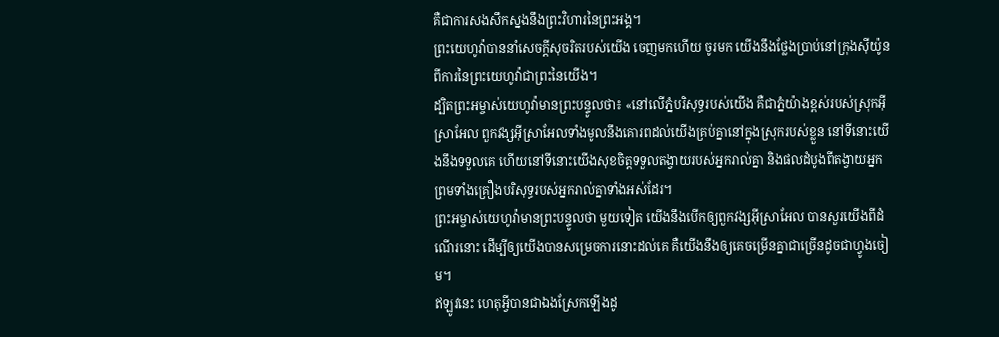គឺជាការសងសឹកស្នងនឹងព្រះវិហារនៃព្រះអង្គ។
ព្រះយេហូវ៉ាបាននាំសេចក្ដីសុចរិតរបស់យើង ចេញមកហើយ ចូរមក យើងនឹងថ្លែងប្រាប់នៅក្រុងស៊ីយ៉ូន ពីការនៃព្រះយេហូវ៉ាជាព្រះនៃយើង។
ដ្បិតព្រះអម្ចាស់យេហូវ៉ាមានព្រះបន្ទូលថា៖ «នៅលើភ្នំបរិសុទ្ធរបស់យើង គឺជាភ្នំយ៉ាងខ្ពស់របស់ស្រុកអ៊ីស្រាអែល ពួកវង្សអ៊ីស្រាអែលទាំងមូលនឹងគោរពដល់យើងគ្រប់គ្នានៅក្នុងស្រុករបស់ខ្លួន នៅទីនោះយើងនឹងទទួលគេ ហើយនៅទីនោះយើងសុខចិត្តទទួលតង្វាយរបស់អ្នករាល់គ្នា និងផលដំបូងពីតង្វាយអ្នក ព្រមទាំងគ្រឿងបរិសុទ្ធរបស់អ្នករាល់គ្នាទាំងអស់ដែរ។
ព្រះអម្ចាស់យេហូវ៉ាមានព្រះបន្ទូលថា មួយទៀត យើងនឹងបើកឲ្យពួកវង្សអ៊ីស្រាអែល បានសួរយើងពីដំណើរនោះ ដើម្បីឲ្យយើងបានសម្រេចការនោះដល់គេ គឺយើងនឹងឲ្យគេចម្រើនគ្នាជាច្រើនដូចជាហ្វូងចៀម។
ឥឡូវនេះ ហេតុអ្វីបានជាឯងស្រែកឡើងដូ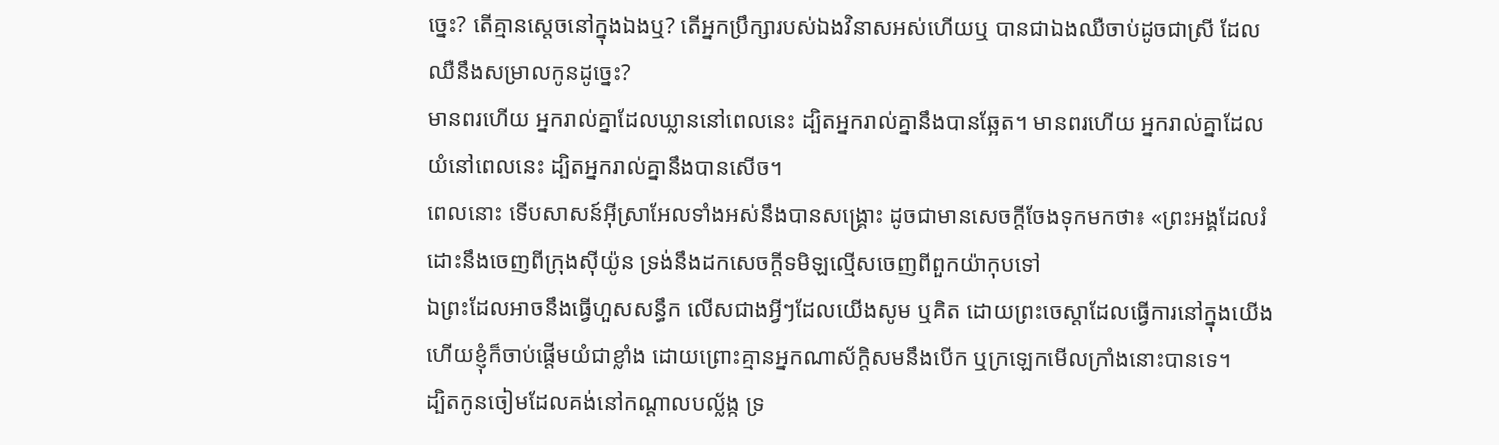ច្នេះ? តើគ្មានស្តេចនៅក្នុងឯងឬ? តើអ្នកប្រឹក្សារបស់ឯងវិនាសអស់ហើយឬ បានជាឯងឈឺចាប់ដូចជាស្រី ដែលឈឺនឹងសម្រាលកូនដូច្នេះ?
មានពរហើយ អ្នករាល់គ្នាដែលឃ្លាននៅពេលនេះ ដ្បិតអ្នករាល់គ្នានឹងបានឆ្អែត។ មានពរហើយ អ្នករាល់គ្នាដែលយំនៅពេលនេះ ដ្បិតអ្នករាល់គ្នានឹងបានសើច។
ពេលនោះ ទើបសាសន៍អ៊ីស្រាអែលទាំងអស់នឹងបានសង្គ្រោះ ដូចជាមានសេចក្តីចែងទុកមកថា៖ «ព្រះអង្គដែលរំដោះនឹងចេញពីក្រុងស៊ីយ៉ូន ទ្រង់នឹងដកសេចក្តីទមិឡល្មើសចេញពីពួកយ៉ាកុបទៅ
ឯព្រះដែលអាចនឹងធ្វើហួសសន្ធឹក លើសជាងអ្វីៗដែលយើងសូម ឬគិត ដោយព្រះចេស្តាដែលធ្វើការនៅក្នុងយើង
ហើយខ្ញុំក៏ចាប់ផ្តើមយំជាខ្លាំង ដោយព្រោះគ្មានអ្នកណាស័ក្តិសមនឹងបើក ឬក្រឡេកមើលក្រាំងនោះបានទេ។
ដ្បិតកូនចៀមដែលគង់នៅកណ្ដាលបល្ល័ង្ក ទ្រ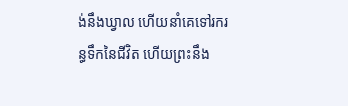ង់នឹងឃ្វាល ហើយនាំគេទៅរករន្ធទឹកនៃជីវិត ហើយព្រះនឹង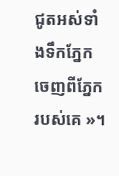ជូតអស់ទាំងទឹកភ្នែកចេញពីភ្នែករបស់គេ »។